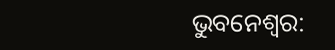ଭୁବନେଶ୍ବର: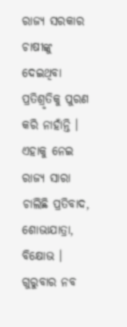ରାଜ୍ୟ ସରକାର ଚାଷୀଙ୍କୁ ଦେଇଥିବା ପ୍ରତିଶ୍ରୃତିକୁ ପୁରଣ କରି ନାହାଁନ୍ତି । ଏହାକୁ ନେଇ ରାଜ୍ୟ ସାରା ଚାଲିଛି ପ୍ରତିବାଦ, ଶୋଭାଯାତ୍ରା, ବିକ୍ଷୋଭ । ଗୁରୁବାର ନବ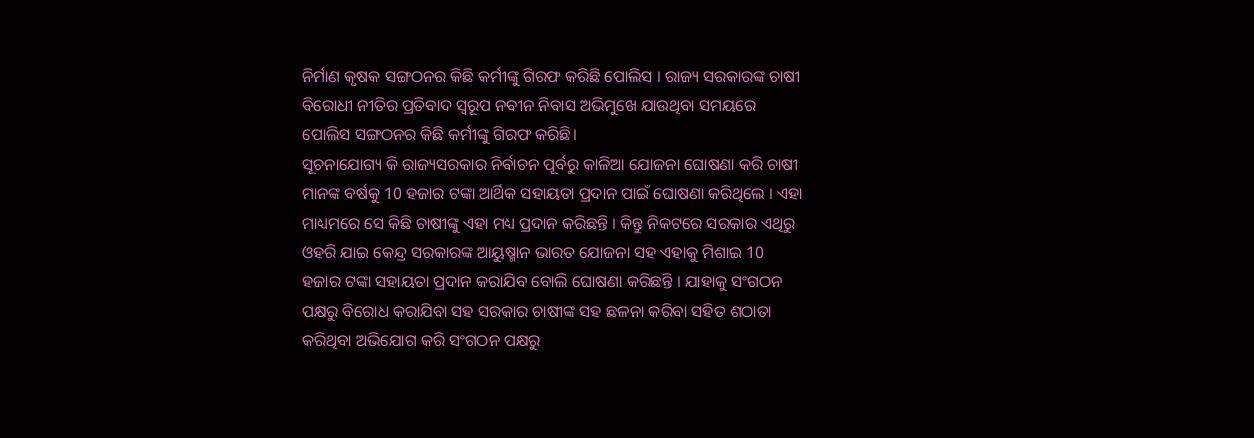ନିର୍ମାଣ କୃଷକ ସଙ୍ଗଠନର କିଛି କର୍ମୀଙ୍କୁ ଗିରଫ କରିଛି ପୋଲିସ । ରାଜ୍ୟ ସରକାରଙ୍କ ଚାଷୀ ବିରୋଧୀ ନୀତିର ପ୍ରତିବାଦ ସ୍ବରୂପ ନବୀନ ନିବାସ ଅଭିମୁଖେ ଯାଉଥିବା ସମୟରେ ପୋଲିସ ସଙ୍ଗଠନର କିଛି କର୍ମୀଙ୍କୁ ଗିରଫ କରିଛି।
ସୂଚନାଯୋଗ୍ୟ କି ରାଜ୍ୟସରକାର ନିର୍ବାଚନ ପୂର୍ବରୁ କାଳିଆ ଯୋଜନା ଘୋଷଣା କରି ଚାଷୀ ମାନଙ୍କ ବର୍ଷକୁ 10 ହଜାର ଟଙ୍କା ଆର୍ଥିକ ସହାୟତା ପ୍ରଦାନ ପାଇଁ ଘୋଷଣା କରିଥିଲେ । ଏହା ମାଧ୍ୟମରେ ସେ କିଛି ଚାଷୀଙ୍କୁ ଏହା ମଧ୍ୟ ପ୍ରଦାନ କରିଛନ୍ତି । କିନ୍ତୁ ନିକଟରେ ସରକାର ଏଥିରୁ ଓହରି ଯାଇ କେନ୍ଦ୍ର ସରକାରଙ୍କ ଆୟୁଷ୍ମାନ ଭାରତ ଯୋଜନା ସହ ଏହାକୁ ମିଶାଇ 10 ହଜାର ଟଙ୍କା ସହାୟତା ପ୍ରଦାନ କରାଯିବ ବୋଲି ଘୋଷଣା କରିଛନ୍ତି । ଯାହାକୁ ସଂଗଠନ ପକ୍ଷରୁ ବିରୋଧ କରାଯିବା ସହ ସରକାର ଚାଷୀଙ୍କ ସହ ଛଳନା କରିବା ସହିତ ଶଠାତା କରିଥିବା ଅଭିଯୋଗ କରି ସଂଗଠନ ପକ୍ଷରୁ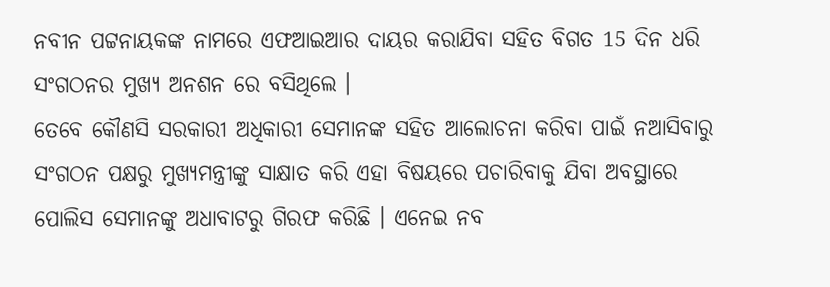ନବୀନ ପଟ୍ଟନାୟକଙ୍କ ନାମରେ ଏଫଆଇଆର ଦାୟର କରାଯିବା ସହିତ ବିଗତ 15 ଦିନ ଧରି ସଂଗଠନର ମୁଖ୍ୟ ଅନଶନ ରେ ବସିଥିଲେ ।
ତେବେ କୌଣସି ସରକାରୀ ଅଧିକାରୀ ସେମାନଙ୍କ ସହିତ ଆଲୋଚନା କରିବା ପାଇଁ ନଆସିବାରୁ ସଂଗଠନ ପକ୍ଷରୁ ମୁଖ୍ୟମନ୍ତ୍ରୀଙ୍କୁ ସାକ୍ଷାତ କରି ଏହା ବିଷୟରେ ପଚାରିବାକୁ ଯିବା ଅବସ୍ଥାରେ ପୋଲିସ ସେମାନଙ୍କୁ ଅଧାବାଟରୁ ଗିରଫ କରିଛି । ଏନେଇ ନବ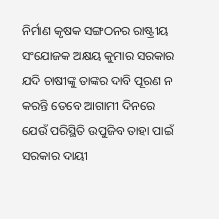ନିର୍ମାଣ କୃଷକ ସଙ୍ଗଠନର ରାଷ୍ଟ୍ରୀୟ ସଂଯୋଜକ ଅକ୍ଷୟ କୁମାର ସରକାର ଯଦି ଚାଷୀଙ୍କୁ ତାଙ୍କର ଦାବି ପୂରଣ ନ କରନ୍ତି ତେବେ ଆଗାମୀ ଦିନରେ ଯେଉଁ ପରିସ୍ଥିତି ଉପୁଜିବ ତାହା ପାଇଁ ସରକାର ଦାୟୀ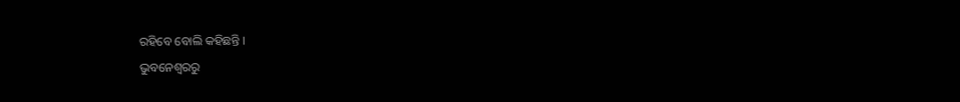ରହିବେ ବୋଲି କହିଛନ୍ତି ।
ଭୁବନେଶ୍ବରରୁ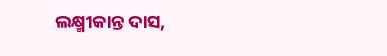ଲକ୍ଷ୍ମୀକାନ୍ତ ଦାସ,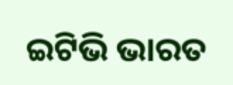ଇଟିଭି ଭାରତ